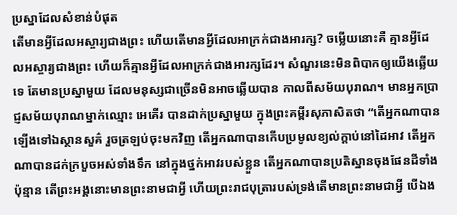ប្រស្នាដែលសំខាន់បំផុត
តើមានអ្វីដែលអស្ចារ្យជាងព្រះ ហើយតើមានអ្វីដែលអាក្រក់ជាងអារក្ស? ចម្លើយនោះគឺ គ្មានអ្វីដែលអស្ចារ្យជាងព្រះ ហើយក៏គ្មានអ្វីដែលអាក្រក់ជាងអារក្សដែរ។ សំណួរនេះមិនពិបាកឲ្យយើងឆ្លើយទេ តែមានប្រស្នាមួយ ដែលមនុស្សជាច្រើនមិនអាចឆ្លើយបាន កាលពីសម័យបុរាណ។ មានអ្នកប្រាជ្ញសម័យបុរាណម្នាក់ឈ្មោះ អេគើរ បានដាក់ប្រស្នាមួយ ក្នុងព្រះគម្ពីរសុភាសិតថា “តើអ្នកណាបានឡើងទៅឯស្ថានសួគ៌ រួចត្រឡប់ចុះមកវិញ តើអ្នកណាបានកើបប្រមូលខ្យល់ក្តាប់នៅដៃអាវ តើអ្នកណាបានដក់ក្របួចអស់ទាំងទឹក នៅក្នុងថ្នក់អាវរបស់ខ្លួន តើអ្នកណាបានប្រតិស្ឋានចុងផែនដីទាំងប៉ុន្មាន តើព្រះអង្គនោះមានព្រះនាមជាអ្វី ហើយព្រះរាជបុត្រារបស់ទ្រង់តើមានព្រះនាមជាអ្វី បើឯង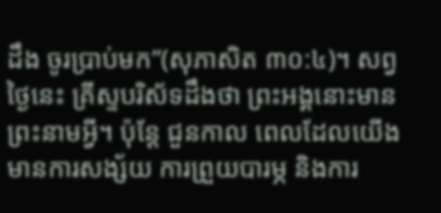ដឹង ចូរប្រាប់មក”(សុភាសិត ៣០:៤)។ សព្វថ្ងៃនេះ គ្រីស្ទបរិស័ទដឹងថា ព្រះអង្គនោះមានព្រះនាមអ្វី។ ប៉ុន្តែ ជួនកាល ពេលដែលយើងមានការសង្ស័យ ការព្រួយបារម្ភ និងការ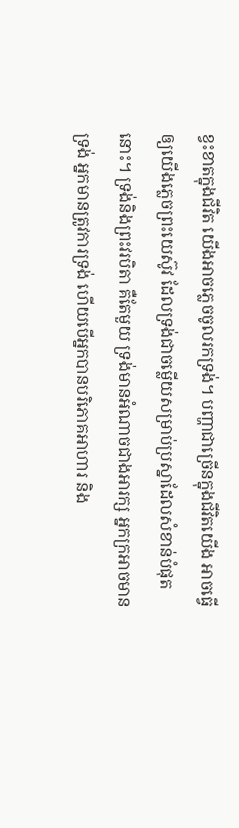ខ្វះខាតក្នុងជីវិត យើងអាចភ្លេចចូលរកទ្រង់។ បញ្ហាជាច្រើនក្នុងជីវិតយើង អាចធ្វើឲ្យយើងភ្លេចព្រះយេស៊ូវ ដែលទ្រង់ជាចម្លើយសម្រាប់ប្រស្នាដែលសំខាន់បំផុតនោះ។ ទ្រង់និងព្រះវរបិតា គឺតែមួយ ទ្រង់មានអំណាចជាងអារក្ស អ្នកក្រអាចមានទ្រង់ អ្នកមានត្រូវការទ្រង់ ហើយបើអ្នកបានបរិភោគអាហារ និង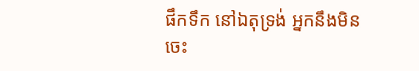ផឹកទឹក នៅឯតុទ្រង់ អ្នកនឹងមិនចេះ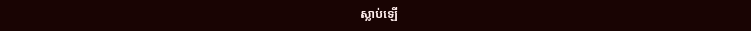ស្លាប់ឡើ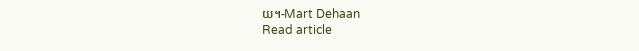យ។-Mart Dehaan
Read article